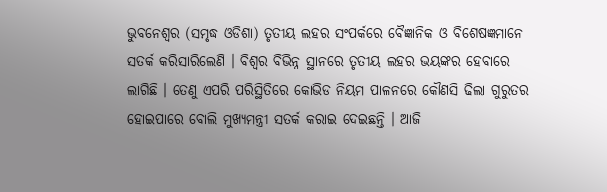ଭୁବନେଶ୍ୱର (ସମୃଦ୍ଧ ଓଡିଶା) ତୃତୀୟ ଲହର ସଂପର୍କରେ ବୈଜ୍ଞାନିକ ଓ ବିଶେଷଜ୍ଞମାନେ ସତର୍କ କରିସାରିଲେଣି । ବିଶ୍ୱର ବିଭିନ୍ନ ସ୍ଥାନରେ ତୃତୀୟ ଲହର ଭୟଙ୍କର ହେବାରେ ଲାଗିଛି । ତେଣୁ ଏପରି ପରିସ୍ଥିତିରେ କୋଭିଡ ନିୟମ ପାଳନରେ କୌଣସି ଢିଲା ଗୁରୁତର ହୋଇପାରେ ବୋଲି ମୁଖ୍ୟମନ୍ତ୍ରୀ ସତର୍କ କରାଇ ଦେଇଛନ୍ତି । ଆଜି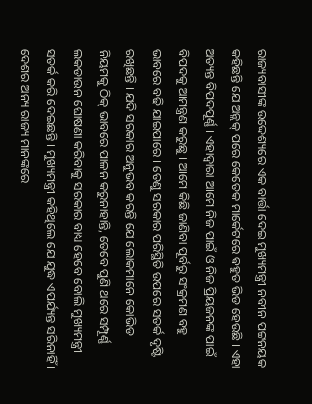ରାଜ୍ୟବାସୀଙ୍କ ଉଦ୍ଦେଶ୍ୟରେ ଏକ ବାର୍ତ୍ତା ଦେଇ ମୁଖ୍ୟମନ୍ତ୍ରୀ ନବୀନ ପଟ୍ଟନୟକ କହିଛନ୍ତି ଯେ ଅନ୍ଲକ୍ ପରେ କେତେକ ମାର୍କେଟରେ ଵହୁତ ଭିଡ ହେଉଛି । ଏହା ଅତ୍ୟନ୍ତ ବିପଦପୂର୍ଣ୍ଣ । ଏହାଦ୍ବାରା ଆମେ ନିଜ ପାଇଁ ଓ ନିଜ ପ୍ରିୟଜନଙ୍କ ପାଇଁ ବିପଦକୁ ଆମନ୍ତ୍ରଣ କରୁଛୁ । ଆମେ କିଛି ଜାଣିବା ପୂର୍ବରୁ ସଂକ୍ରମଣ ବହୁ ଭାବରେ ବଢି ଯାଇପାରେ । ତେଣୁ ସରକାର ପରିସ୍ଥିତି ଉପରେ ସତର୍କ ଦୃଷ୍ଟି ରଖିଛନ୍ତି । ଯଦି ସରକାର ଅନୁଭବ କରନ୍ତି ଯେ ଲୋକମାନେ କୋଭିଡ ନିୟମକୁ ଠିକ୍ ଭାବରେ ପାଳନ କରୁନାହାନ୍ତି, ତେବେ ପୁଣି ଥରେ ସମ୍ପୂର୍ଣ୍ଣ ଲକଡାଉନ ଘୋଷଣା କରିବାକୁ ସରକାର ବାଧ୍ୟ ହେବେ ବୋଲି ମୁଖ୍ୟମନ୍ତ୍ରୀ ସତର୍କ କରି ଦେଇଛନ୍ତି । ମୁଖ୍ୟମନ୍ତ୍ରୀ କହିଥିଲେ ଯେ ଯୁଦ୍ଧ ଏପର୍ଯ୍ୟନ୍ତ ସରିନାହିଁ । ଦେଶର ଅନ୍ୟ ରାଜ୍ୟ ମାନଙ୍କରେ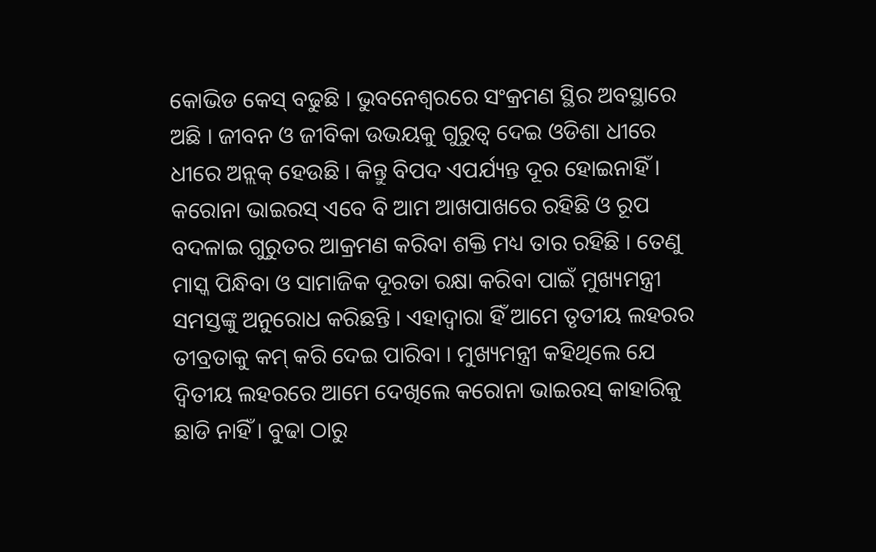କୋଭିଡ କେସ୍ ବଢୁଛି । ଭୁବନେଶ୍ୱରରେ ସଂକ୍ରମଣ ସ୍ଥିର ଅବସ୍ଥାରେ ଅଛି । ଜୀବନ ଓ ଜୀବିକା ଉଭୟକୁ ଗୁରୁତ୍ବ ଦେଇ ଓଡିଶା ଧୀରେ ଧୀରେ ଅନ୍ଲକ୍ ହେଉଛି । କିନ୍ତୁ ବିପଦ ଏପର୍ଯ୍ୟନ୍ତ ଦୂର ହୋଇନାହିଁ । କରୋନା ଭାଇରସ୍ ଏବେ ବି ଆମ ଆଖପାଖରେ ରହିଛି ଓ ରୂପ ବଦଳାଇ ଗୁରୁତର ଆକ୍ରମଣ କରିବା ଶକ୍ତି ମଧ୍ୟ ତାର ରହିଛି । ତେଣୁ ମାସ୍କ ପିନ୍ଧିବା ଓ ସାମାଜିକ ଦୂରତା ରକ୍ଷା କରିବା ପାଇଁ ମୁଖ୍ୟମନ୍ତ୍ରୀ ସମସ୍ତଙ୍କୁ ଅନୁରୋଧ କରିଛନ୍ତି । ଏହାଦ୍ୱାରା ହିଁ ଆମେ ତୃତୀୟ ଲହରର ତୀବ୍ରତାକୁ କମ୍ କରି ଦେଇ ପାରିବା । ମୁଖ୍ୟମନ୍ତ୍ରୀ କହିଥିଲେ ଯେ ଦ୍ଵିତୀୟ ଲହରରେ ଆମେ ଦେଖିଲେ କରୋନା ଭାଇରସ୍ କାହାରିକୁ ଛାଡି ନାହିଁ । ବୁଢା ଠାରୁ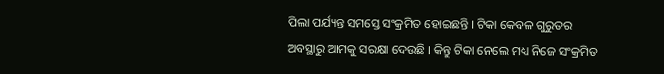ପିଲା ପର୍ଯ୍ୟନ୍ତ ସମସ୍ତେ ସଂକ୍ରମିତ ହୋଇଛନ୍ତି । ଟିକା କେବଳ ଗୁରୁତର ଅବସ୍ଥାରୁ ଆମକୁ ସରକ୍ଷା ଦେଉଛି । କିନ୍ତୁ ଟିକା ନେଲେ ମଧ୍ୟ ନିଜେ ସଂକ୍ରମିତ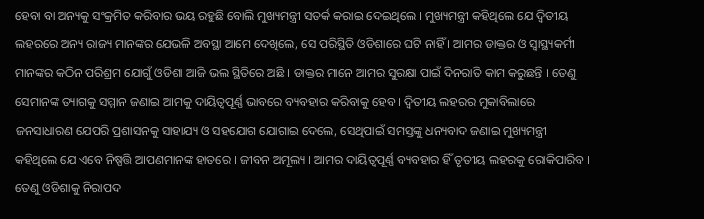ହେବା ବା ଅନ୍ୟକୁ ସଂକ୍ରମିତ କରିବାର ଭୟ ରହୁଛି ବୋଲି ମୁଖ୍ୟମନ୍ତ୍ରୀ ସତର୍କ କରାଇ ଦେଇଥିଲେ । ମୁଖ୍ୟମନ୍ତ୍ରୀ କହିଥିଲେ ଯେ ଦ୍ଵିତୀୟ ଲହରରେ ଅନ୍ୟ ରାଜ୍ୟ ମାନଙ୍କର ଯେଭଳି ଅବସ୍ଥା ଆମେ ଦେଖିଲେ, ସେ ପରିସ୍ଥିତି ଓଡିଶାରେ ଘଟି ନାହିଁ । ଆମର ଡାକ୍ତର ଓ ସ୍ୱାସ୍ଥ୍ୟକର୍ମୀ ମାନଙ୍କର କଠିନ ପରିଶ୍ରମ ଯୋଗୁଁ ଓଡିଶା ଆଜି ଭଲ ସ୍ଥିତିରେ ଅଛି । ଡାକ୍ତର ମାନେ ଆମର ସୁରକ୍ଷା ପାଇଁ ଦିନରାତି କାମ କରୁଛନ୍ତି । ତେଣୁ ସେମାନଙ୍କ ତ୍ୟାଗକୁ ସମ୍ମାନ ଜଣାଇ ଆମକୁ ଦାୟିତ୍ବପୂର୍ଣ୍ଣ ଭାବରେ ବ୍ୟବହାର କରିବାକୁ ହେବ । ଦ୍ଵିତୀୟ ଲହରର ମୁକାବିଲାରେ ଜନସାଧାରଣ ଯେପରି ପ୍ରଶାସନକୁ ସାହାଯ୍ୟ ଓ ସହଯୋଗ ଯୋଗାଇ ଦେଲେ, ସେଥିପାଇଁ ସମସ୍ତଙ୍କୁ ଧନ୍ୟବାଦ ଜଣାଇ ମୁଖ୍ୟମନ୍ତ୍ରୀ କହିଥିଲେ ଯେ ଏବେ ନିଷ୍ପତ୍ତି ଆପଣମାନଙ୍କ ହାତରେ । ଜୀବନ ଅମୂଲ୍ୟ । ଆମର ଦାୟିତ୍ବପୂର୍ଣ୍ଣ ବ୍ୟବହାର ହିଁ ତୃତୀୟ ଲହରକୁ ରୋକିପାରିବ । ତେଣୁ ଓଡିଶାକୁ ନିରାପଦ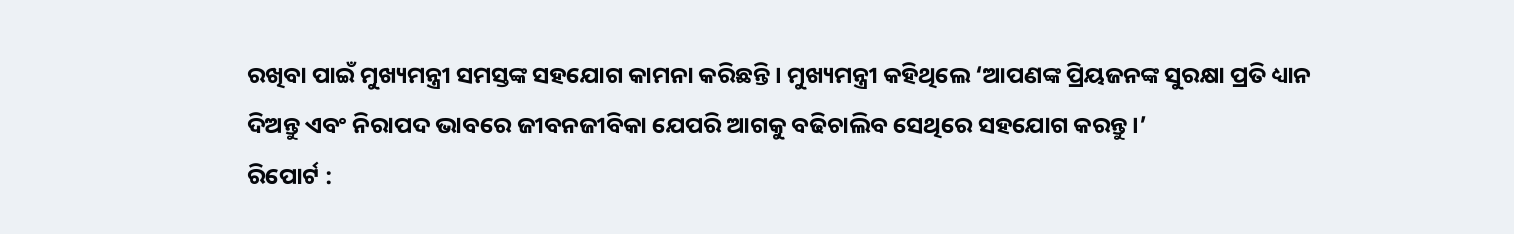ରଖିବା ପାଇଁ ମୁଖ୍ୟମନ୍ତ୍ରୀ ସମସ୍ତଙ୍କ ସହଯୋଗ କାମନା କରିଛନ୍ତି । ମୁଖ୍ୟମନ୍ତ୍ରୀ କହିଥିଲେ ‘ଆପଣଙ୍କ ପ୍ରିୟଜନଙ୍କ ସୁରକ୍ଷା ପ୍ରତି ଧ୍ୟାନ ଦିଅନ୍ତୁ ଏବଂ ନିରାପଦ ଭାବରେ ଜୀବନଜୀବିକା ଯେପରି ଆଗକୁ ବଢିଚାଲିବ ସେଥିରେ ସହଯୋଗ କରନ୍ତୁ ।’
ରିପୋର୍ଟ :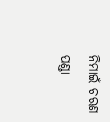ନିମାଇଁ ଚରଣ ପଣ୍ଡା